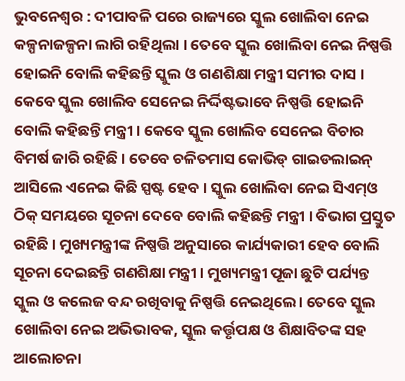ଭୁବନେଶ୍ବର : ଦୀପାବଳି ପରେ ରାଜ୍ୟରେ ସ୍କୁଲ ଖୋଲିବା ନେଇ କଳ୍ପନାଜଳ୍ପନା ଲାଗି ରହିଥିଲା । ତେବେ ସ୍କୁଲ ଖୋଲିବା ନେଇ ନିଷ୍ପତ୍ତି ହୋଇନି ବୋଲି କହିଛନ୍ତି ସ୍କୁଲ ଓ ଗଣଶିକ୍ଷା ମନ୍ତ୍ରୀ ସମୀର ଦାସ । କେବେ ସ୍କୁଲ ଖୋଲିବ ସେନେଇ ନିର୍ଦ୍ଦିଷ୍ଟଭାବେ ନିଷ୍ପତ୍ତି ହୋଇନି ବୋଲି କହିଛନ୍ତି ମନ୍ତ୍ରୀ । କେବେ ସ୍କୁଲ ଖୋଲିବ ସେନେଇ ବିଚାର ବିମର୍ଷ ଜାରି ରହିଛି । ତେବେ ଚଳିତମାସ କୋଭିଡ୍ ଗାଇଡଲାଇନ୍ ଆସିଲେ ଏନେଇ କିଛି ସ୍ପଷ୍ଟ ହେବ । ସ୍କୁଲ ଖୋଲିବା ନେଇ ସିଏମ୍ଓ ଠିକ୍ ସମୟରେ ସୂଚନା ଦେବେ ବୋଲି କହିଛନ୍ତି ମନ୍ତ୍ରୀ । ବିଭାଗ ପ୍ରସ୍ତୁତ ରହିଛି । ମୁଖ୍ୟମନ୍ତ୍ରୀଙ୍କ ନିଷ୍ପତ୍ତି ଅନୁସାରେ କାର୍ଯ୍ୟକାରୀ ହେବ ବୋଲି ସୂଚନା ଦେଇଛନ୍ତି ଗଣଶିକ୍ଷା ମନ୍ତ୍ରୀ । ମୁଖ୍ୟମନ୍ତ୍ରୀ ପୂଜା ଛୁଟି ପର୍ଯ୍ୟନ୍ତ ସ୍କୁଲ ଓ କଲେଜ ବନ୍ଦ ରଖିବାକୁ ନିଷ୍ପତ୍ତି ନେଇଥିଲେ। ତେବେ ସ୍କୁଲ ଖୋଲିବା ନେଇ ଅଭିଭାବକ, ସ୍କୁଲ କର୍ତ୍ତୃପକ୍ଷ ଓ ଶିକ୍ଷାବିତଙ୍କ ସହ ଆଲୋଚନା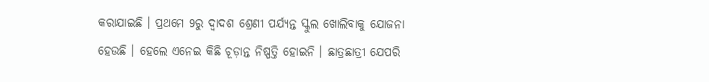କରାଯାଇଛି । ପ୍ରଥମେ 9ରୁ ଦ୍ୱାଦଶ ଶ୍ରେଣୀ ପର୍ଯ୍ୟନ୍ତ ସ୍କୁଲ ଖୋଲିବାକୁ ଯୋଜନା ହେଉଛି । ହେଲେ ଏନେଇ କିଛି ଚୂଡ଼ାନ୍ତ ନିଷ୍ପତ୍ତି ହୋଇନି । ଛାତ୍ରଛାତ୍ରୀ ଯେପରି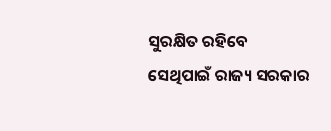ସୁରକ୍ଷିତ ରହିବେ ସେଥିପାଇଁ ରାଜ୍ୟ ସରକାର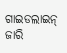ଗାଇଡଲାଇନ୍ ଜାରି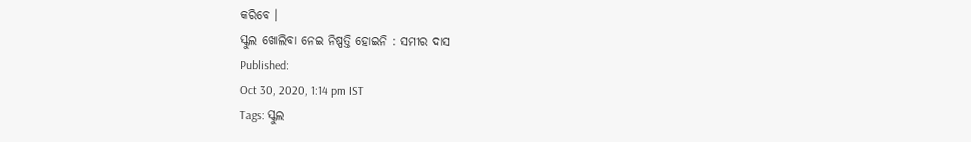କରିବେ ।
ସ୍କୁଲ ଖୋଲିବା ନେଇ ନିଷ୍ପତ୍ତି ହୋଇନି : ସମୀର ଦାସ
Published:
Oct 30, 2020, 1:14 pm IST
Tags: ସ୍କୁଲ